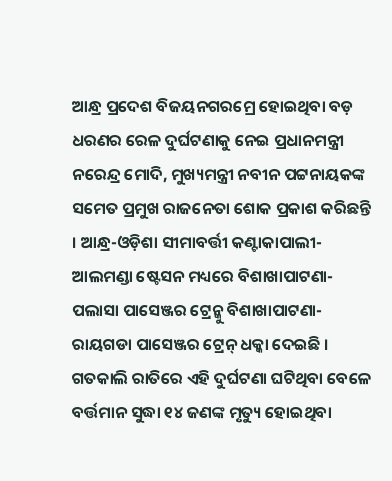ଆନ୍ଧ୍ର ପ୍ରଦେଶ ବିଜୟନଗରମ୍ରେ ହୋଇଥିବା ବଡ଼ ଧରଣର ରେଳ ଦୁର୍ଘଟଣାକୁ ନେଇ ପ୍ରଧାନମନ୍ତ୍ରୀ ନରେନ୍ଦ୍ର ମୋଦି, ମୁଖ୍ୟମନ୍ତ୍ରୀ ନବୀନ ପଟ୍ଟନାୟକଙ୍କ ସମେତ ପ୍ରମୁଖ ରାଜନେତା ଶୋକ ପ୍ରକାଶ କରିଛନ୍ତି । ଆନ୍ଧ୍ର-ଓଡ଼ିଶା ସୀମାବର୍ତ୍ତୀ କଣ୍ଟାକାପାଲୀ-ଆଲମଣ୍ଡା ଷ୍ଟେସନ ମଧ୍ୟରେ ବିଶାଖାପାଟଣା-ପଲାସା ପାସେଞ୍ଜର ଟ୍ରେନ୍କୁ ବିଶାଖାପାଟଣା- ରାୟଗଡା ପାସେଞ୍ଜର ଟ୍ରେନ୍ ଧକ୍କା ଦେଇଛି । ଗତକାଲି ରାତିରେ ଏହି ଦୁର୍ଘଟଣା ଘଟିଥିବା ବେଳେ ବର୍ତ୍ତମାନ ସୁଦ୍ଧା ୧୪ ଜଣଙ୍କ ମୃତ୍ୟୁ ହୋଇଥିବା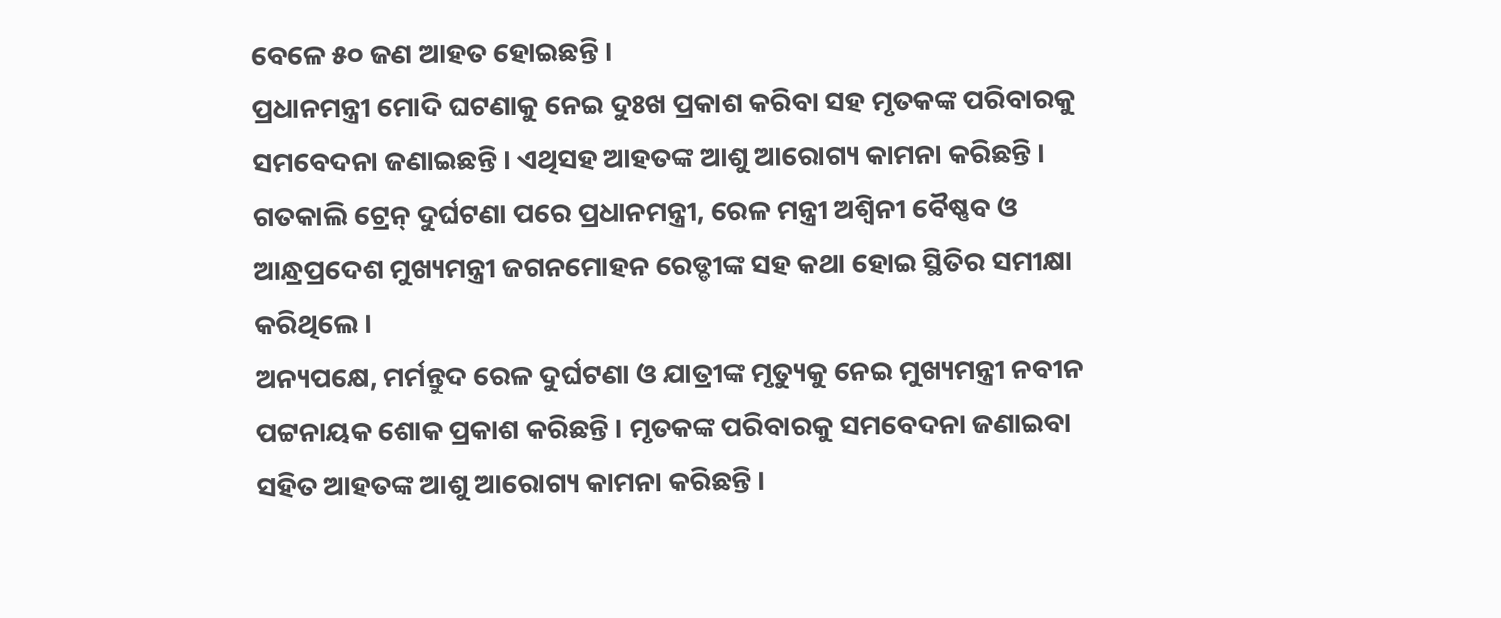ବେଳେ ୫୦ ଜଣ ଆହତ ହୋଇଛନ୍ତି ।
ପ୍ରଧାନମନ୍ତ୍ରୀ ମୋଦି ଘଟଣାକୁ ନେଇ ଦୁଃଖ ପ୍ରକାଶ କରିବା ସହ ମୃତକଙ୍କ ପରିବାରକୁ ସମବେଦନା ଜଣାଇଛନ୍ତି । ଏଥିସହ ଆହତଙ୍କ ଆଶୁ ଆରୋଗ୍ୟ କାମନା କରିଛନ୍ତି । ଗତକାଲି ଟ୍ରେନ୍ ଦୁର୍ଘଟଣା ପରେ ପ୍ରଧାନମନ୍ତ୍ରୀ, ରେଳ ମନ୍ତ୍ରୀ ଅଶ୍ୱିନୀ ବୈଷ୍ଣବ ଓ ଆନ୍ଧ୍ରପ୍ରଦେଶ ମୁଖ୍ୟମନ୍ତ୍ରୀ ଜଗନମୋହନ ରେଡ୍ଡୀଙ୍କ ସହ କଥା ହୋଇ ସ୍ଥିତିର ସମୀକ୍ଷା କରିଥିଲେ ।
ଅନ୍ୟପକ୍ଷେ, ମର୍ମନ୍ତୁଦ ରେଳ ଦୁର୍ଘଟଣା ଓ ଯାତ୍ରୀଙ୍କ ମୃତ୍ୟୁକୁ ନେଇ ମୁଖ୍ୟମନ୍ତ୍ରୀ ନବୀନ ପଟ୍ଟନାୟକ ଶୋକ ପ୍ରକାଶ କରିଛନ୍ତି । ମୃତକଙ୍କ ପରିବାରକୁ ସମବେଦନା ଜଣାଇବା ସହିତ ଆହତଙ୍କ ଆଶୁ ଆରୋଗ୍ୟ କାମନା କରିଛନ୍ତି ।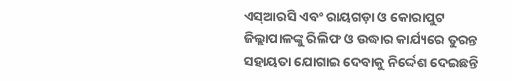ଏସ୍ଆରସି ଏବଂ ରାୟଗଡ଼ା ଓ କୋରାପୁଟ ଜିଲ୍ଲାପାଳଙ୍କୁ ରିଲିଫ ଓ ଉଦ୍ଧାର କାର୍ଯ୍ୟରେ ତୁରନ୍ତ ସହାୟତା ଯୋଗାଇ ଦେବାକୁ ନିର୍ଦ୍ଦେଶ ଦେଇଛନ୍ତି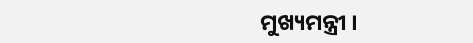ମୁଖ୍ୟମନ୍ତ୍ରୀ ।